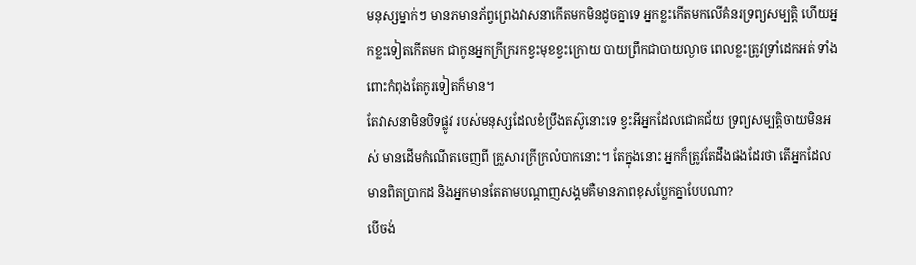មនុស្សម្នាក់ៗ មានភមានភ័ព្វព្រេងវាសនាកើតមកមិនដូចគ្នាទេ អ្នកខ្លះកើតមកលើគំនរទ្រព្យសម្បត្តិ ហើយអ្នកខ្លះទៀតកើតមក ជាកូនអ្នកក្រីក្ររកខ្វះមុខខ្វះក្រោយ បាយព្រឹកជាបាយល្ងាច ពេលខ្លះត្រូវទ្រាំដេកអត់ ទាំងពោះកំពុងតែកូរទៀតក៏មាន។
តែវាសនាមិនបិទផ្លូវ របស់មនុស្សដែលខំប្រឹងតស៊ូនោះទេ ខ្វះអីអ្នកដែលជោគជ័យ ទ្រព្យសម្បត្តិចាយមិនអស់ មានដើមកំណើតចេញពី គ្រួសារក្រីក្រលំបាកនោះ។ តែក្នុងនោះ អ្នកក៏ត្រូវតែដឹងផងដែរថា តើអ្នកដែលមានពិតប្រាកដ និងអ្នកមានតែតាមបណ្តាញសង្គមគឺមានភាពខុសប្លែកគ្នាបែបណា?
បើចង់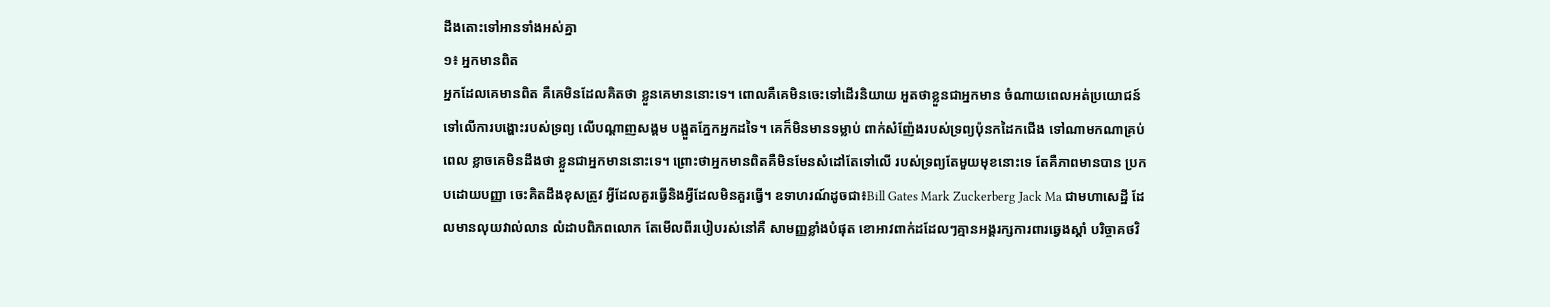ដឹងតោះទៅអានទាំងអស់គ្នា
១៖ អ្នកមានពិត
អ្នកដែលគេមានពិត គឺគេមិនដែលគិតថា ខ្លួនគេមាននោះទេ។ ពោលគឺគេមិនចេះទៅដើរនិយាយ អួតថាខ្លួនជាអ្នកមាន ចំណាយពេលអត់ប្រយោជន៍ ទៅលើការបង្ហោះរបស់ទ្រព្យ លើបណ្តាញសង្គម បង្អួតភ្នែកអ្នកដទៃ។ គេក៏មិនមានទម្លាប់ ពាក់សំញ៉ែងរបស់ទ្រព្យប៉ុនកដៃកជើង ទៅណាមកណាគ្រប់ពេល ខ្លាចគេមិនដឹងថា ខ្លួនជាអ្នកមាននោះទេ។ ព្រោះថាអ្នកមានពិតគឺមិនមែនសំដៅតែទៅលើ របស់ទ្រព្យតែមួយមុខនោះទេ តែគឺភាពមានបាន ប្រកបដោយបញ្ញា ចេះគិតដឹងខុសត្រូវ អ្វីដែលគួរធ្វើនិងអ្វីដែលមិនគួរធ្វើ។ ឧទាហរណ៍ដូចជា៖Bill Gates Mark Zuckerberg Jack Ma ជាមហាសេដ្ឋី ដែលមានលុយវាល់លាន លំដាបពិភពលោក តែមើលពីរបៀបរស់នៅគឺ សាមញ្ញខ្លាំងបំផុត ខោអាវពាក់ដដែលៗគ្មានអង្គរក្សការពារឆ្វេងស្តាំ បរិច្ចាគថវិ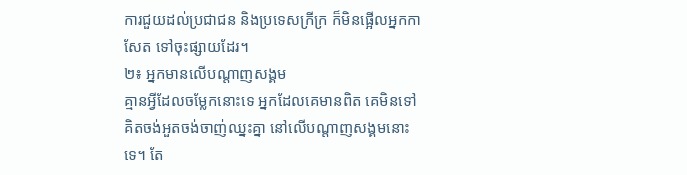ការជួយដល់ប្រជាជន និងប្រទេសក្រីក្រ ក៏មិនផ្អើលអ្នកកាសែត ទៅចុះផ្សាយដែរ។
២៖ អ្នកមានលើបណ្តាញសង្គម
គ្មានអ្វីដែលចម្លែកនោះទេ អ្នកដែលគេមានពិត គេមិនទៅគិតចង់អួតចង់ចាញ់ឈ្នះគ្នា នៅលើបណ្តាញសង្គមនោះទេ។ តែ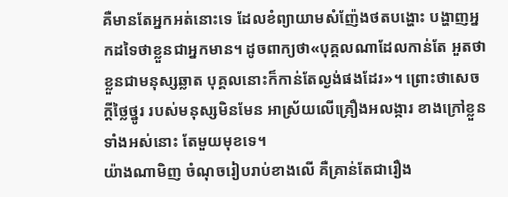គឺមានតែអ្នកអត់នោះទេ ដែលខំព្យាយាមសំញ៉ែងថតបង្ហោះ បង្ហាញអ្នកដទៃថាខ្លួនជាអ្នកមាន។ ដូចពាក្យថា«បុគ្គលណាដែលកាន់តែ អួតថាខ្លួនជាមនុស្សឆ្លាត បុគ្គលនោះក៏កាន់តែល្ងង់ផងដែរ»។ ព្រោះថាសេចក្តីថ្លៃថ្នូរ របស់មនុស្សមិនមែន អាស្រ័យលើគ្រឿងអលង្ការ ខាងក្រៅខ្លួនទាំងអស់នោះ តែមួយមុខទេ។
យ៉ាងណាមិញ ចំណុចរៀបរាប់ខាងលើ គឺគ្រាន់តែជារឿង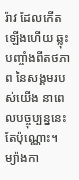រ៉ាវ ដែលកើតឡើងហើយ ឆ្លុះបញ្ចាំងពីតថភាព នៃសង្គមរបស់យើង នាពេលបច្ចុប្បន្ននេះតែប៉ុណ្ណោះ។ ម្យ៉ាងកា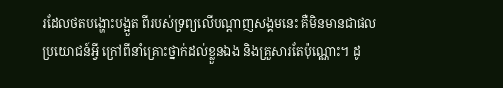រដែលថតបង្ហោះបង្អួត ពីរបស់ទ្រព្យលើបណ្តាញសង្គមនេះ គឺមិនមានជាផលប្រយោជន៍អី្វ ក្រៅពីនាំគ្រោះថ្នាក់ដល់ខ្លួនឯង និងគ្រួសារតែប៉ុណ្ណោះ។ ដូ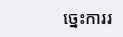ច្នេះការរ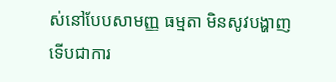ស់នៅបែបសាមញ្ញ ធម្មតា មិនសូវបង្ហាញ ទើបជាការ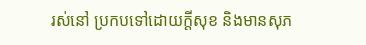រស់នៅ ប្រកបទៅដោយក្តីសុខ និងមានសុភ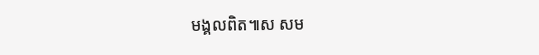មង្គលពិត៕ស សម